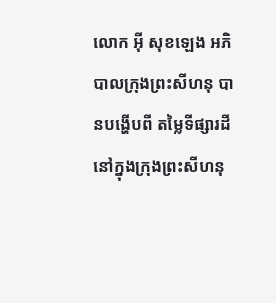លោក អ៊ី សុខឡេង អភិបាលក្រុងព្រះសីហនុ បានបង្ហើបពី តម្លៃទីផ្សារដី នៅក្នុងក្រុងព្រះសីហនុ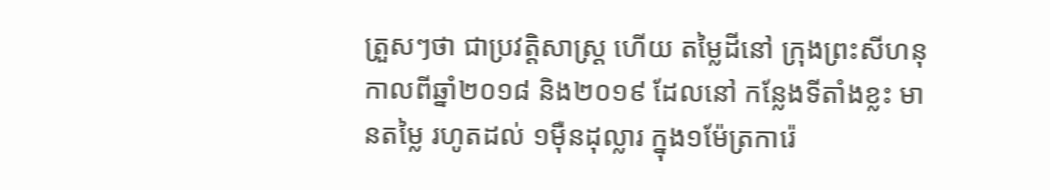ត្រួសៗថា ជាប្រវត្តិសាស្ត្រ ហើយ តម្លៃដីនៅ ក្រុងព្រះសីហនុ កាលពីឆ្នាំ២០១៨ និង២០១៩ ដែលនៅ កន្លែងទីតាំងខ្លះ មានតម្លៃ រហូតដល់ ១ម៉ឺនដុល្លារ ក្នុង១ម៉ែត្រការ៉េ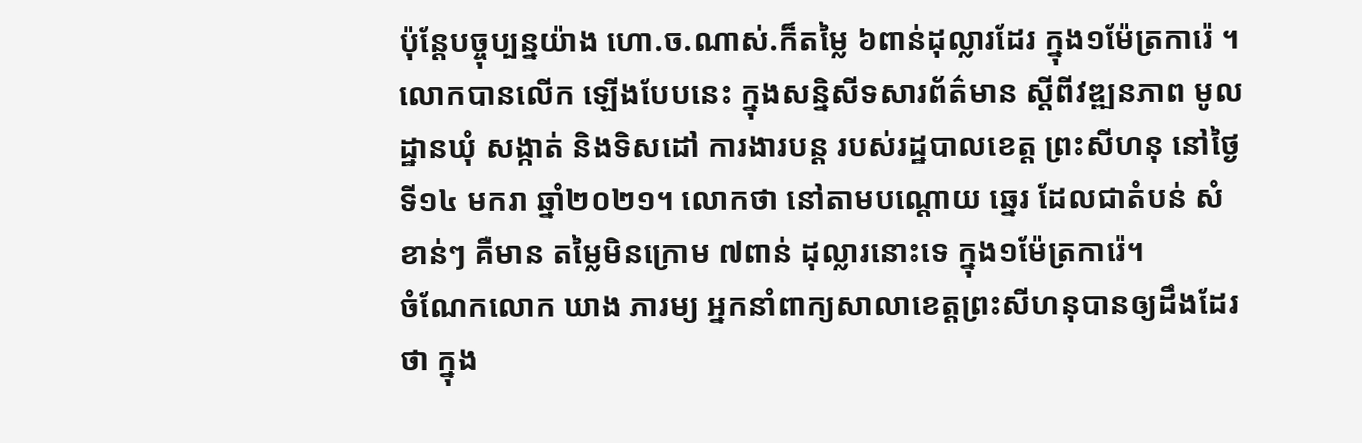ប៉ុន្តែបច្ចុប្បន្នយ៉ាង ហោ.ច.ណាស់.ក៏តម្លៃ ៦ពាន់ដុល្លារដែរ ក្នុង១ម៉ែត្រការ៉េ ។
លោកបានលើក ឡើងបែបនេះ ក្នុងសន្និសីទសារព័ត៌មាន ស្តីពីវឌ្ឍនភាព មូលដ្ឋានឃុំ សង្កាត់ និងទិសដៅ ការងារបន្ត របស់រដ្ឋបាលខេត្ត ព្រះសីហនុ នៅថ្ងៃទី១៤ មករា ឆ្នាំ២០២១។ លោកថា នៅតាមបណ្ដោយ ឆ្នេរ ដែលជាតំបន់ សំខាន់ៗ គឺមាន តម្លៃមិនក្រោម ៧ពាន់ ដុល្លារនោះទេ ក្នុង១ម៉ែត្រការ៉េ។
ចំណែកលោក ឃាង ភារម្យ អ្នកនាំពាក្យសាលាខេត្តព្រះសីហនុបានឲ្យដឹងដែរថា ក្នុង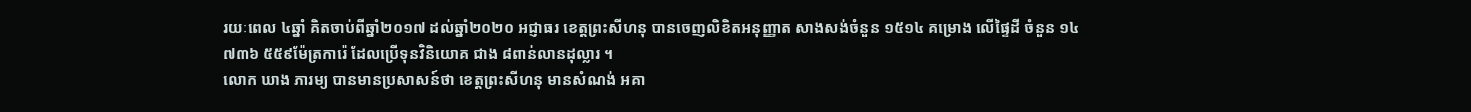រយៈពេល ៤ឆ្នាំ គិតចាប់ពីឆ្នាំ២០១៧ ដល់ឆ្នាំ២០២០ អជ្ញាធរ ខេត្តព្រះសីហនុ បានចេញលិខិតអនុញ្ញាត សាងសង់ចំនួន ១៥១៤ គម្រោង លើផ្ទៃដី ចំនួន ១៤ ៧៣៦ ៥៥៩ម៉ែត្រការ៉េ ដែលប្រើទុនវិនិយោគ ជាង ៨ពាន់លានដុល្លារ ។
លោក ឃាង ភារម្យ បានមានប្រសាសន៍ថា ខេត្តព្រះសីហនុ មានសំណង់ អគា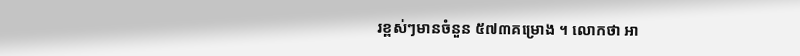រខ្ពស់ៗមានចំនួន ៥៧៣គម្រោង ។ លោកថា អា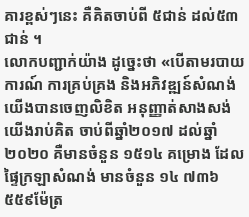គារខ្ពស់ៗនេះ គឺគិតចាប់ពី ៥ជាន់ ដល់៥៣ជាន់ ។
លោកបញ្ជាក់យ៉ាង ដូច្នេះថា «បើតាមរបាយការណ៍ ការគ្រប់គ្រង និងអភិវឌ្ឍន៍សំណង់ យើងបានចេញលិខិត អនុញ្ញាត់សាងសង់ យើងរាប់គិត ចាប់ពីឆ្នាំ២០១៧ ដល់ឆ្នាំ២០២០ គឺមានចំនួន ១៥១៤ គម្រោង ដែលផ្ទៃក្រឡាសំណង់ មានចំនួន ១៤ ៧៣៦ ៥៥៩ម៉ែត្រ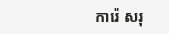ការ៉េ សរុ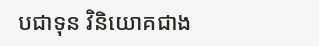បជាទុន វិនិយោគជាង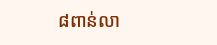៨ពាន់លា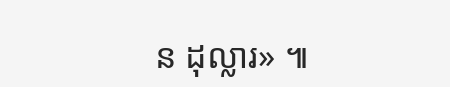ន ដុល្លារ» ៕